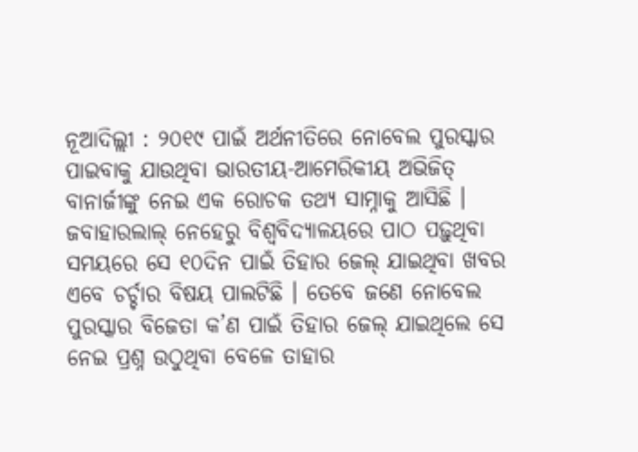ନୂଆଦିଲ୍ଲୀ : ୨୦୧୯ ପାଇଁ ଅର୍ଥନୀତିରେ ନୋବେଲ ପୁରସ୍କାର ପାଇବାକୁ ଯାଉଥିବା ଭାରତୀୟ-ଆମେରିକୀୟ ଅଭିଜିତ୍ ବାନାର୍ଜୀଙ୍କୁ ନେଇ ଏକ ରୋଚକ ତଥ୍ୟ ସାମ୍ନାକୁ ଆସିଛି । ଜବାହାରଲାଲ୍ ନେହେରୁ ବିଶ୍ୱବିଦ୍ୟାଳୟରେ ପାଠ ପଢ଼ୁଥିବା ସମୟରେ ସେ ୧୦ଦିନ ପାଇଁ ତିହାର ଜେଲ୍ ଯାଇଥିବା ଖବର ଏବେ ଚର୍ଚ୍ଚାର ବିଷୟ ପାଲଟିଛି । ତେବେ ଜଣେ ନୋବେଲ ପୁରସ୍କାର ବିଜେତା କ’ଣ ପାଇଁ ତିହାର ଜେଲ୍ ଯାଇଥିଲେ ସେ ନେଇ ପ୍ରଶ୍ନ ଉଠୁଥିବା ବେଳେ ତାହାର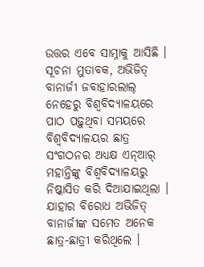ଉତ୍ତର ଏବେ ସାମ୍ନାକୁ ଆସିଛି ।
ସୂଚନା ମୁତାବକ, ଅଭିଜିତ୍ ବାନାର୍ଜୀ ଜବାହାରଲାଲ୍ ନେହେରୁ ବିଶ୍ୱବିଦ୍ୟାଳୟରେ ପାଠ ପଢ଼ୁଥିବା ସମୟରେ ବିଶ୍ୱବିଦ୍ୟାଳୟର ଛାତ୍ର ସଂଗଠନର ଅଧ୍ୟକ୍ଷ ଏନ୍ଆର୍ ମହାନ୍ତିଙ୍କୁ ବିଶ୍ୱବିଦ୍ୟାଳୟରୁ ନିଷ୍କାସିତ କରି ଦିଆଯାଇଥିଲା । ଯାହାର ବିରୋଧ ଅଭିଜିତ୍ ବାନାର୍ଜୀଙ୍କ ସମେତ ଅନେକ ଛାତ୍ର-ଛାତ୍ରୀ କରିଥିଲେ ।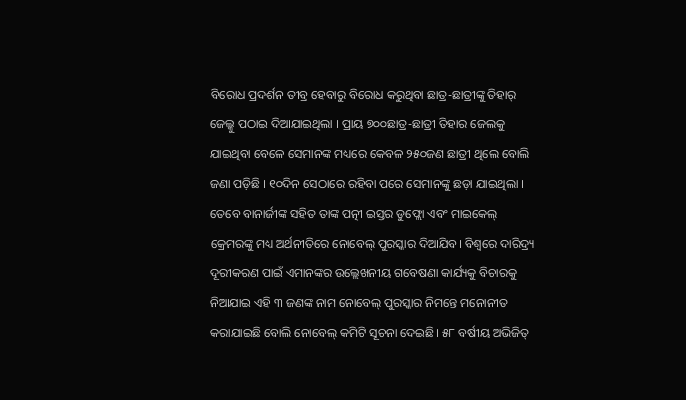ବିରୋଧ ପ୍ରଦର୍ଶନ ତୀବ୍ର ହେବାରୁ ବିରୋଧ କରୁଥିବା ଛାତ୍ର-ଛାତ୍ରୀଙ୍କୁ ତିହାର୍ ଜେଲ୍କୁ ପଠାଇ ଦିଆଯାଇଥିଲା । ପ୍ରାୟ ୭୦୦ଛାତ୍ର-ଛାତ୍ରୀ ତିହାର ଜେଲକୁ ଯାଇଥିବା ବେଳେ ସେମାନଙ୍କ ମଧ୍ୟରେ କେବଳ ୨୫୦ଜଣ ଛାତ୍ରୀ ଥିଲେ ବୋଲି ଜଣା ପଡ଼ିଛି । ୧୦ଦିନ ସେଠାରେ ରହିବା ପରେ ସେମାନଙ୍କୁ ଛଡ଼ା ଯାଇଥିଲା ।
ତେବେ ବାନାର୍ଜୀଙ୍କ ସହିତ ତାଙ୍କ ପତ୍ନୀ ଇସ୍ତର ଡୁଫ୍ଲୋ ଏବଂ ମାଇକେଲ୍ କ୍ରେମରଙ୍କୁ ମଧ୍ୟ ଅର୍ଥନୀତିରେ ନୋବେଲ୍ ପୁରସ୍କାର ଦିଆଯିବ। ବିଶ୍ବରେ ଦାରିଦ୍ର୍ୟ ଦୂରୀକରଣ ପାଇଁ ଏମାନଙ୍କର ଉଲ୍ଲେଖନୀୟ ଗବେଷଣା କାର୍ଯ୍ୟକୁ ବିଚାରକୁ ନିଆଯାଇ ଏହି ୩ ଜଣଙ୍କ ନାମ ନୋବେଲ୍ ପୁରସ୍କାର ନିମନ୍ତେ ମନୋନୀତ କରାଯାଇଛି ବୋଲି ନୋବେଲ୍ କମିଟି ସୂଚନା ଦେଇଛି। ୫୮ ବର୍ଷୀୟ ଅଭିଜିତ୍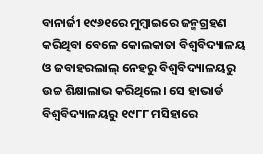ବାନାର୍ଜୀ ୧୯୬୧ରେ ମୁମ୍ବାଇରେ ଜନ୍ମଗ୍ରହଣ କରିଥିବା ବେଳେ କୋଲକାତା ବିଶ୍ବବିଦ୍ୟାଳୟ ଓ ଜବାହରଲାଲ୍ ନେହରୁ ବିଶ୍ବବିଦ୍ୟାଳୟରୁ ଉଚ୍ଚ ଶିକ୍ଷାଲାଭ କରିଥିଲେ। ସେ ହାଭାର୍ଡ ବିଶ୍ବବିଦ୍ୟାଳୟରୁ ୧୯୮୮ ମସିହାରେ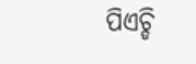ପିଏଚ୍ଡି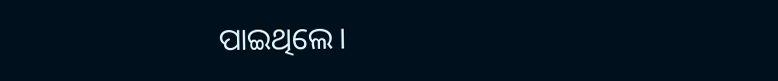ପାଇଥିଲେ।